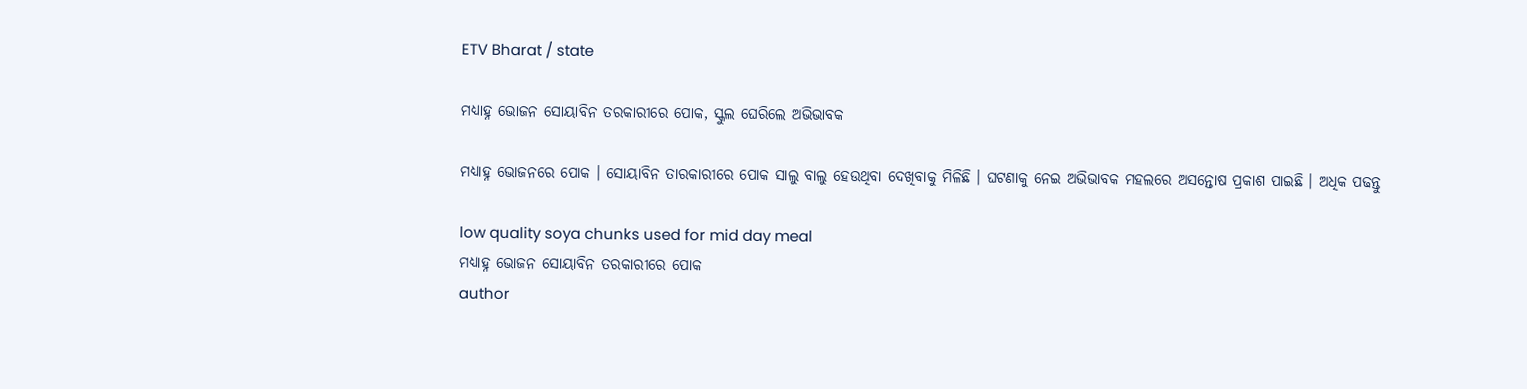ETV Bharat / state

ମଧ୍ୟାହ୍ନ ଭୋଜନ ସୋୟାବିନ ତରକାରୀରେ ପୋକ, ସ୍କୁଲ ଘେରିଲେ ଅଭିଭାବକ

ମଧ୍ୟାହ୍ନ ଭୋଜନରେ ପୋକ । ସୋୟାବିନ ତାରକାରୀରେ ପୋକ ସାଲୁ ବାଲୁ ହେଉଥିବା ଦେଖିବାକୁ ମିଳିଛି । ଘଟଣାକୁ ନେଇ ଅଭିଭାବକ ମହଲରେ ଅସନ୍ତୋଷ ପ୍ରକାଶ ପାଇଛି । ଅଧିକ ପଢନ୍ତୁ

low quality soya chunks used for mid day meal
ମଧ୍ୟାହ୍ନ ଭୋଜନ ସୋୟାବିନ ତରକାରୀରେ ପୋକ
author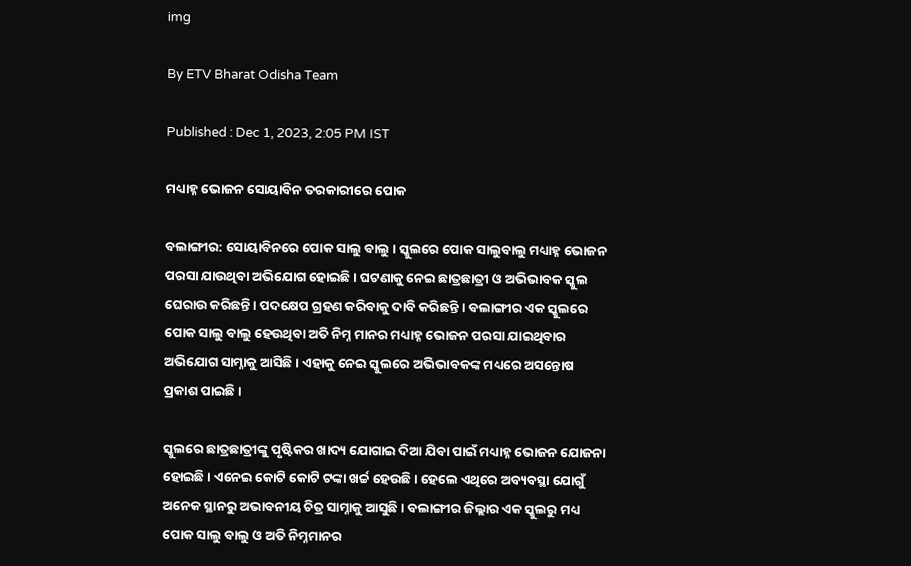img

By ETV Bharat Odisha Team

Published : Dec 1, 2023, 2:05 PM IST

ମଧ୍ୟାହ୍ନ ଭୋଜନ ସୋୟାବିନ ତରକାରୀରେ ପୋକ

ବଲାଙ୍ଗୀର: ସୋୟାବିନରେ ପୋକ ସାଲୁ ବାଲୁ । ସ୍କୁଲରେ ପୋକ ସାଲୁବାଲୁ ମଧ୍ୟାହ୍ନ ଭୋଜନ ପରସା ଯାଉଥିବା ଅଭିଯୋଗ ହୋଇଛି । ଘଟଣାକୁ ନେଇ ଛାତ୍ରଛାତ୍ରୀ ଓ ଅଭିଭାବକ ସ୍କୁଲ ଘେରାଉ କରିଛନ୍ତି । ପଦକ୍ଷେପ ଗ୍ରହଣ କରିବାକୁ ଦାବି କରିଛନ୍ତି । ବଲାଙ୍ଗୀର ଏକ ସ୍କୁଲରେ ପୋକ ସାଲୁ ବାଲୁ ହେଉଥିବା ଅତି ନିମ୍ନ ମାନର ମଧ୍ୟାହ୍ନ ଭୋଜନ ପରସା ଯାଇଥିବାର ଅଭିଯୋଗ ସାମ୍ନାକୁ ଆସିଛି । ଏହାକୁ ନେଇ ସ୍କୁଲରେ ଅଭିଭାବକଙ୍କ ମଧ୍ୟରେ ଅସନ୍ତୋଷ ପ୍ରକାଶ ପାଇଛି ।

ସ୍କୁଲରେ ଛାତ୍ରଛାତ୍ରୀଙ୍କୁ ପୃଷ୍ଟିକର ଖାଦ୍ୟ ଯୋଗାଇ ଦିଆ ଯିବା ପାଇଁ ମଧ୍ୟାହ୍ନ ଭୋଜନ ଯୋଜନା ହୋଇଛି । ଏନେଇ କୋଟି କୋଟି ଟଙ୍କା ଖର୍ଚ୍ଚ ହେଉଛି । ହେଲେ ଏଥିରେ ଅବ୍ୟବସ୍ଥା ଯୋଗୁଁ ଅନେକ ସ୍ଥାନରୁ ଅଭାବନୀୟ ଚିତ୍ର ସାମ୍ନାକୁ ଆସୁଛି । ବଲାଙ୍ଗୀର ଜିଲ୍ଲାର ଏକ ସ୍କୁଲରୁ ମଧ୍ୟ ପୋକ ସାଲୁ ବାଲୁ ଓ ଅତି ନିମ୍ନମାନର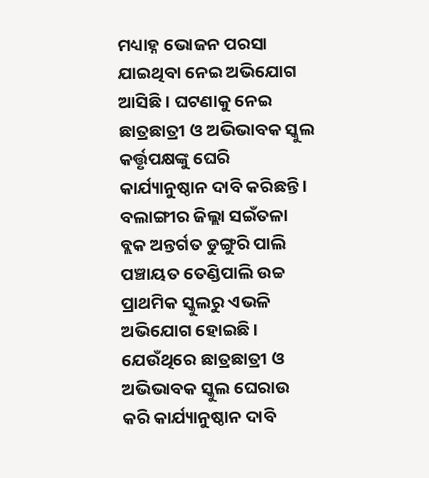ମଧ୍ୟାହ୍ନ ଭୋଜନ ପରସା ଯାଇଥିବା ନେଇ ଅଭିଯୋଗ ଆସିଛି । ଘଟଣାକୁ ନେଇ ଛାତ୍ରଛାତ୍ରୀ ଓ ଅଭିଭାବକ ସ୍କୁଲ କର୍ତ୍ତୃପକ୍ଷଙ୍କୁ ଘେରି କାର୍ଯ୍ୟାନୁଷ୍ଠାନ ଦାବି କରିଛନ୍ତି । ବଲାଙ୍ଗୀର ଜିଲ୍ଲା ସଇଁତଳା ବ୍ଲକ ଅନ୍ତର୍ଗତ ଡୁଙ୍ଗୁରି ପାଲି ପଞ୍ଚାୟତ ତେଣ୍ଡିପାଲି ଉଚ୍ଚ ପ୍ରାଥମିକ ସ୍କୁଲରୁ ଏଭଳି ଅଭିଯୋଗ ହୋଇଛି । ଯେଉଁଥିରେ ଛାତ୍ରଛାତ୍ରୀ ଓ ଅଭିଭାବକ ସ୍କୁଲ ଘେରାଉ କରି କାର୍ଯ୍ୟାନୁଷ୍ଠାନ ଦାବି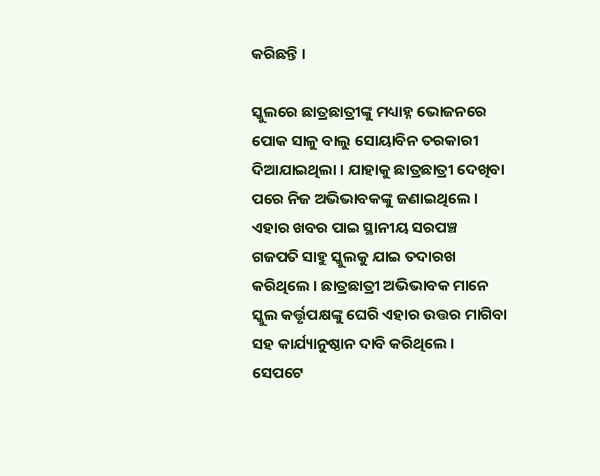କରିଛନ୍ତି ।

ସ୍କୁଲରେ ଛାତ୍ରଛାତ୍ରୀଙ୍କୁ ମଧ୍ୟାହ୍ନ ଭୋଜନରେ ପୋକ ସାଳୁ ବାଲୁ ସୋୟାବିନ ତରକାରୀ ଦିଆଯାଇଥିଲା । ଯାହାକୁ ଛାତ୍ରଛାତ୍ରୀ ଦେଖିବା ପରେ ନିଜ ଅଭିଭାବକଙ୍କୁ ଜଣାଇଥିଲେ । ଏହାର ଖବର ପାଇ ସ୍ଥାନୀୟ ସରପଞ୍ଚ ଗଜପତି ସାହୁ ସ୍କୁଲକୁ ଯାଇ ତଦାରଖ କରିଥିଲେ । ଛାତ୍ରଛାତ୍ରୀ ଅଭିଭାବକ ମାନେ ସ୍କୁଲ କର୍ତ୍ତୃପକ୍ଷଙ୍କୁ ଘେରି ଏହାର ଉତ୍ତର ମାଗିବା ସହ କାର୍ଯ୍ୟାନୁଷ୍ଠାନ ଦାବି କରିଥିଲେ । ସେପଟେ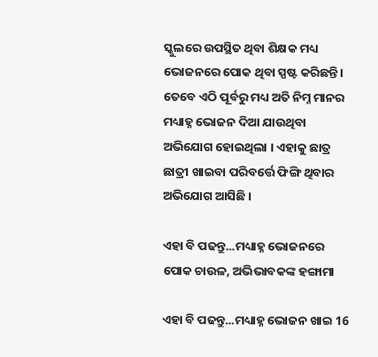ସ୍କୁଲରେ ଉପସ୍ଥିତ ଥିବା ଶିକ୍ଷକ ମଧ୍ୟ ଭୋଜନରେ ପୋକ ଥିବା ସ୍ପଷ୍ଟ କରିଛନ୍ତି । ତେବେ ଏଠି ପୂର୍ବରୁ ମଧ୍ୟ ଅତି ନିମ୍ନ ମାନର ମଧ୍ୟାହ୍ନ ଭୋଜନ ଦିଆ ଯାଉଥିବା ଅଭିଯୋଗ ହୋଇଥିଲା । ଏହାକୁ ଛାତ୍ର ଛାତ୍ରୀ ଖାଇବା ପରିବର୍ତ୍ତେ ଫିଙ୍ଗି ଥିବାର ଅଭିଯୋଗ ଆସିଛି ।

ଏହା ବି ପଢନ୍ତୁ...ମଧ୍ୟାହ୍ନ ଭୋଜନରେ ପୋକ ଚାଉଳ, ଅଭିଭାବକଙ୍କ ହଙ୍ଗାମା

ଏହା ବି ପଢନ୍ତୁ...ମଧ୍ୟାହ୍ନ ଭୋଜନ ଖାଇ 16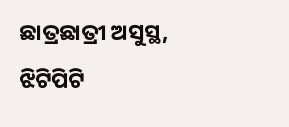ଛାତ୍ରଛାତ୍ରୀ ଅସୁସ୍ଥ, ଝିଟିପିଟି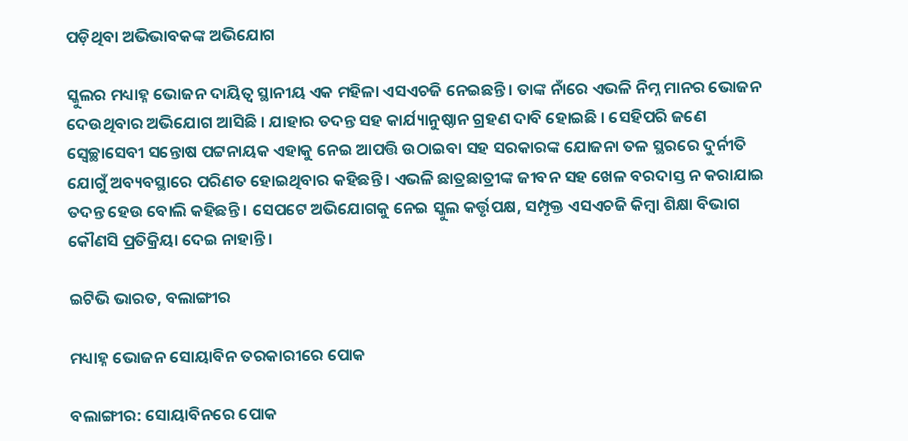ପଡ଼ିଥିବା ଅଭିଭାବକଙ୍କ ଅଭିଯୋଗ

ସ୍କୁଲର ମଧ୍ୟାହ୍ନ ଭୋଜନ ଦାୟିତ୍ଵ ସ୍ଥାନୀୟ ଏକ ମହିଳା ଏସଏଚଜି ନେଇଛନ୍ତି । ତାଙ୍କ ନାଁରେ ଏଭଳି ନିମ୍ନ ମାନର ଭୋଜନ ଦେଉଥିବାର ଅଭିଯୋଗ ଆସିଛି । ଯାହାର ତଦନ୍ତ ସହ କାର୍ଯ୍ୟାନୁଷ୍ଠାନ ଗ୍ରହଣ ଦାବି ହୋଇଛି । ସେହିପରି ଜଣେ ସ୍ବେଚ୍ଛାସେବୀ ସନ୍ତୋଷ ପଟ୍ଟନାୟକ ଏହାକୁ ନେଇ ଆପତ୍ତି ଉଠାଇବା ସହ ସରକାରଙ୍କ ଯୋଜନା ତଳ ସ୍ଥରରେ ଦୁର୍ନୀତି ଯୋଗୁଁ ଅବ୍ୟବସ୍ଥାରେ ପରିଣତ ହୋଇଥିବାର କହିଛନ୍ତି । ଏଭଳି ଛାତ୍ରଛାତ୍ରୀଙ୍କ ଜୀବନ ସହ ଖେଳ ବରଦାସ୍ତ ନ କରାଯାଇ ତଦନ୍ତ ହେଉ ବୋଲି କହିଛନ୍ତି । ସେପଟେ ଅଭିଯୋଗକୁ ନେଇ ସ୍କୁଲ କର୍ତ୍ତୃପକ୍ଷ, ସମ୍ପୃକ୍ତ ଏସଏଚଜି କିମ୍ବା ଶିକ୍ଷା ବିଭାଗ କୌଣସି ପ୍ରତିକ୍ରିୟା ଦେଇ ନାହାନ୍ତି ।

ଇଟିଭି ଭାରତ, ବଲାଙ୍ଗୀର

ମଧ୍ୟାହ୍ନ ଭୋଜନ ସୋୟାବିନ ତରକାରୀରେ ପୋକ

ବଲାଙ୍ଗୀର: ସୋୟାବିନରେ ପୋକ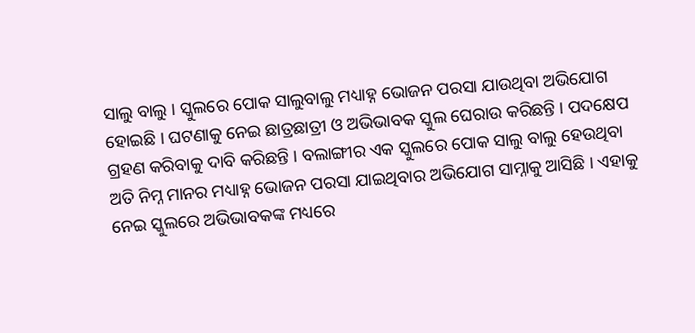ସାଲୁ ବାଲୁ । ସ୍କୁଲରେ ପୋକ ସାଲୁବାଲୁ ମଧ୍ୟାହ୍ନ ଭୋଜନ ପରସା ଯାଉଥିବା ଅଭିଯୋଗ ହୋଇଛି । ଘଟଣାକୁ ନେଇ ଛାତ୍ରଛାତ୍ରୀ ଓ ଅଭିଭାବକ ସ୍କୁଲ ଘେରାଉ କରିଛନ୍ତି । ପଦକ୍ଷେପ ଗ୍ରହଣ କରିବାକୁ ଦାବି କରିଛନ୍ତି । ବଲାଙ୍ଗୀର ଏକ ସ୍କୁଲରେ ପୋକ ସାଲୁ ବାଲୁ ହେଉଥିବା ଅତି ନିମ୍ନ ମାନର ମଧ୍ୟାହ୍ନ ଭୋଜନ ପରସା ଯାଇଥିବାର ଅଭିଯୋଗ ସାମ୍ନାକୁ ଆସିଛି । ଏହାକୁ ନେଇ ସ୍କୁଲରେ ଅଭିଭାବକଙ୍କ ମଧ୍ୟରେ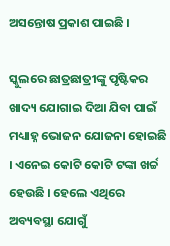ଅସନ୍ତୋଷ ପ୍ରକାଶ ପାଇଛି ।

ସ୍କୁଲରେ ଛାତ୍ରଛାତ୍ରୀଙ୍କୁ ପୃଷ୍ଟିକର ଖାଦ୍ୟ ଯୋଗାଇ ଦିଆ ଯିବା ପାଇଁ ମଧ୍ୟାହ୍ନ ଭୋଜନ ଯୋଜନା ହୋଇଛି । ଏନେଇ କୋଟି କୋଟି ଟଙ୍କା ଖର୍ଚ୍ଚ ହେଉଛି । ହେଲେ ଏଥିରେ ଅବ୍ୟବସ୍ଥା ଯୋଗୁଁ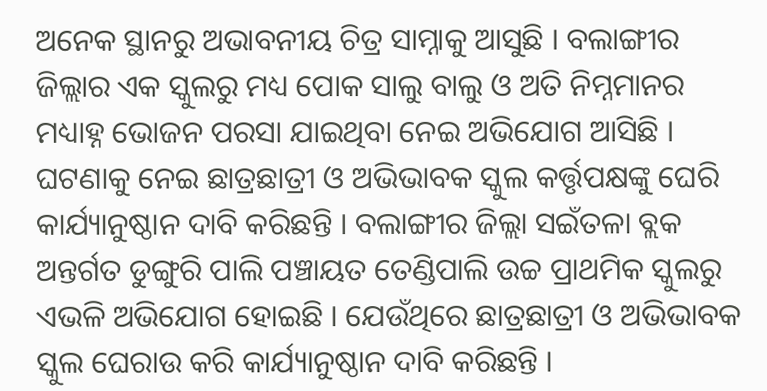ଅନେକ ସ୍ଥାନରୁ ଅଭାବନୀୟ ଚିତ୍ର ସାମ୍ନାକୁ ଆସୁଛି । ବଲାଙ୍ଗୀର ଜିଲ୍ଲାର ଏକ ସ୍କୁଲରୁ ମଧ୍ୟ ପୋକ ସାଲୁ ବାଲୁ ଓ ଅତି ନିମ୍ନମାନର ମଧ୍ୟାହ୍ନ ଭୋଜନ ପରସା ଯାଇଥିବା ନେଇ ଅଭିଯୋଗ ଆସିଛି । ଘଟଣାକୁ ନେଇ ଛାତ୍ରଛାତ୍ରୀ ଓ ଅଭିଭାବକ ସ୍କୁଲ କର୍ତ୍ତୃପକ୍ଷଙ୍କୁ ଘେରି କାର୍ଯ୍ୟାନୁଷ୍ଠାନ ଦାବି କରିଛନ୍ତି । ବଲାଙ୍ଗୀର ଜିଲ୍ଲା ସଇଁତଳା ବ୍ଲକ ଅନ୍ତର୍ଗତ ଡୁଙ୍ଗୁରି ପାଲି ପଞ୍ଚାୟତ ତେଣ୍ଡିପାଲି ଉଚ୍ଚ ପ୍ରାଥମିକ ସ୍କୁଲରୁ ଏଭଳି ଅଭିଯୋଗ ହୋଇଛି । ଯେଉଁଥିରେ ଛାତ୍ରଛାତ୍ରୀ ଓ ଅଭିଭାବକ ସ୍କୁଲ ଘେରାଉ କରି କାର୍ଯ୍ୟାନୁଷ୍ଠାନ ଦାବି କରିଛନ୍ତି ।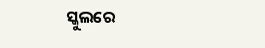ସ୍କୁଲରେ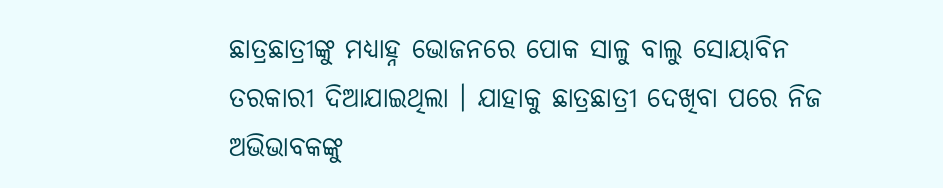ଛାତ୍ରଛାତ୍ରୀଙ୍କୁ ମଧ୍ୟାହ୍ନ ଭୋଜନରେ ପୋକ ସାଳୁ ବାଲୁ ସୋୟାବିନ ତରକାରୀ ଦିଆଯାଇଥିଲା । ଯାହାକୁ ଛାତ୍ରଛାତ୍ରୀ ଦେଖିବା ପରେ ନିଜ ଅଭିଭାବକଙ୍କୁ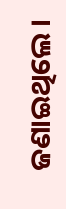ଜଣାଇଥିଲେ ।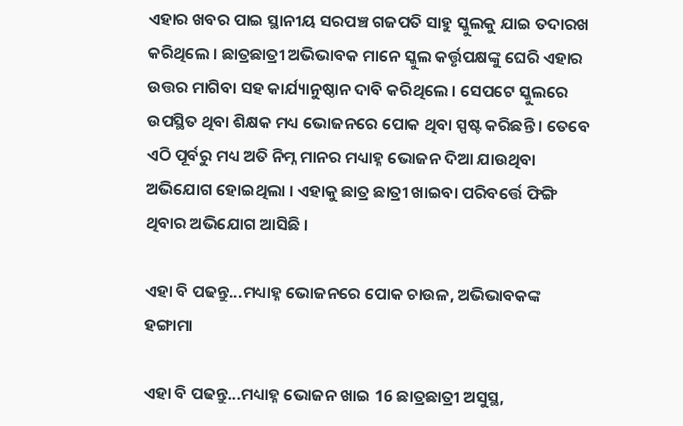ଏହାର ଖବର ପାଇ ସ୍ଥାନୀୟ ସରପଞ୍ଚ ଗଜପତି ସାହୁ ସ୍କୁଲକୁ ଯାଇ ତଦାରଖ କରିଥିଲେ । ଛାତ୍ରଛାତ୍ରୀ ଅଭିଭାବକ ମାନେ ସ୍କୁଲ କର୍ତ୍ତୃପକ୍ଷଙ୍କୁ ଘେରି ଏହାର ଉତ୍ତର ମାଗିବା ସହ କାର୍ଯ୍ୟାନୁଷ୍ଠାନ ଦାବି କରିଥିଲେ । ସେପଟେ ସ୍କୁଲରେ ଉପସ୍ଥିତ ଥିବା ଶିକ୍ଷକ ମଧ୍ୟ ଭୋଜନରେ ପୋକ ଥିବା ସ୍ପଷ୍ଟ କରିଛନ୍ତି । ତେବେ ଏଠି ପୂର୍ବରୁ ମଧ୍ୟ ଅତି ନିମ୍ନ ମାନର ମଧ୍ୟାହ୍ନ ଭୋଜନ ଦିଆ ଯାଉଥିବା ଅଭିଯୋଗ ହୋଇଥିଲା । ଏହାକୁ ଛାତ୍ର ଛାତ୍ରୀ ଖାଇବା ପରିବର୍ତ୍ତେ ଫିଙ୍ଗି ଥିବାର ଅଭିଯୋଗ ଆସିଛି ।

ଏହା ବି ପଢନ୍ତୁ...ମଧ୍ୟାହ୍ନ ଭୋଜନରେ ପୋକ ଚାଉଳ, ଅଭିଭାବକଙ୍କ ହଙ୍ଗାମା

ଏହା ବି ପଢନ୍ତୁ...ମଧ୍ୟାହ୍ନ ଭୋଜନ ଖାଇ 16 ଛାତ୍ରଛାତ୍ରୀ ଅସୁସ୍ଥ,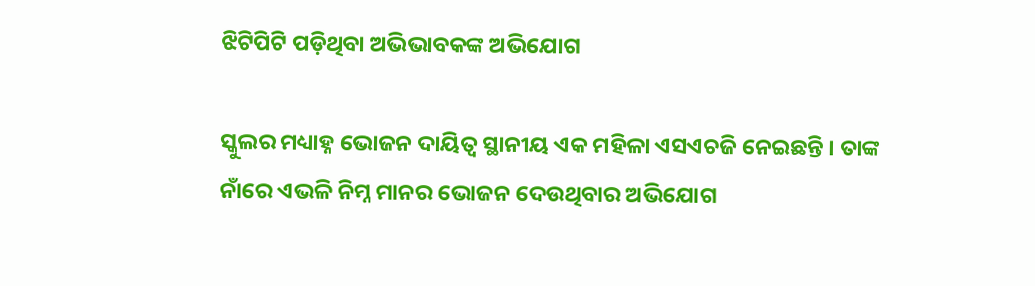ଝିଟିପିଟି ପଡ଼ିଥିବା ଅଭିଭାବକଙ୍କ ଅଭିଯୋଗ

ସ୍କୁଲର ମଧ୍ୟାହ୍ନ ଭୋଜନ ଦାୟିତ୍ଵ ସ୍ଥାନୀୟ ଏକ ମହିଳା ଏସଏଚଜି ନେଇଛନ୍ତି । ତାଙ୍କ ନାଁରେ ଏଭଳି ନିମ୍ନ ମାନର ଭୋଜନ ଦେଉଥିବାର ଅଭିଯୋଗ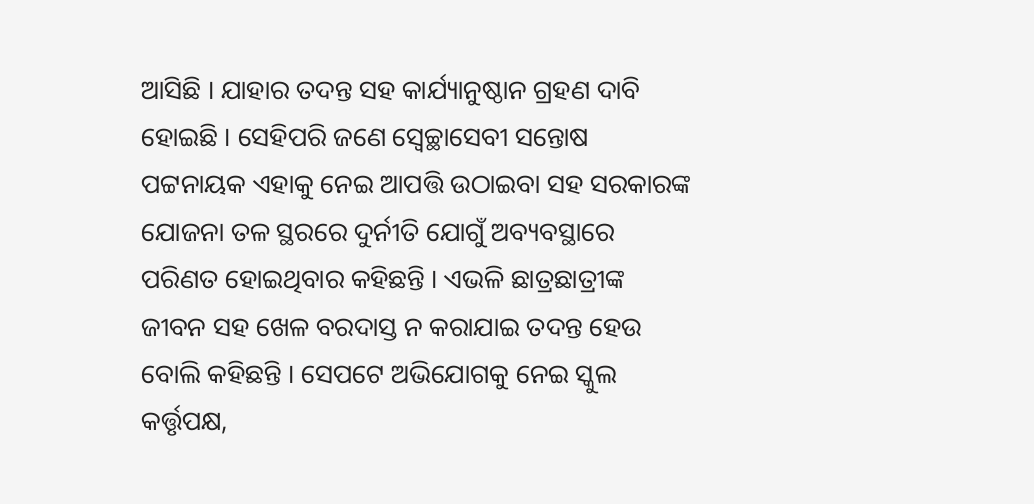ଆସିଛି । ଯାହାର ତଦନ୍ତ ସହ କାର୍ଯ୍ୟାନୁଷ୍ଠାନ ଗ୍ରହଣ ଦାବି ହୋଇଛି । ସେହିପରି ଜଣେ ସ୍ବେଚ୍ଛାସେବୀ ସନ୍ତୋଷ ପଟ୍ଟନାୟକ ଏହାକୁ ନେଇ ଆପତ୍ତି ଉଠାଇବା ସହ ସରକାରଙ୍କ ଯୋଜନା ତଳ ସ୍ଥରରେ ଦୁର୍ନୀତି ଯୋଗୁଁ ଅବ୍ୟବସ୍ଥାରେ ପରିଣତ ହୋଇଥିବାର କହିଛନ୍ତି । ଏଭଳି ଛାତ୍ରଛାତ୍ରୀଙ୍କ ଜୀବନ ସହ ଖେଳ ବରଦାସ୍ତ ନ କରାଯାଇ ତଦନ୍ତ ହେଉ ବୋଲି କହିଛନ୍ତି । ସେପଟେ ଅଭିଯୋଗକୁ ନେଇ ସ୍କୁଲ କର୍ତ୍ତୃପକ୍ଷ,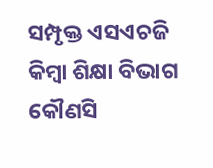ସମ୍ପୃକ୍ତ ଏସଏଚଜି କିମ୍ବା ଶିକ୍ଷା ବିଭାଗ କୌଣସି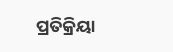ପ୍ରତିକ୍ରିୟା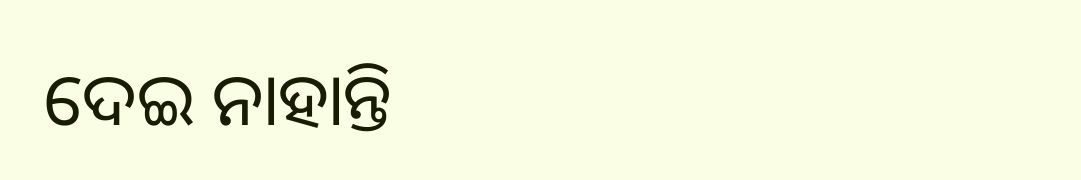ଦେଇ ନାହାନ୍ତି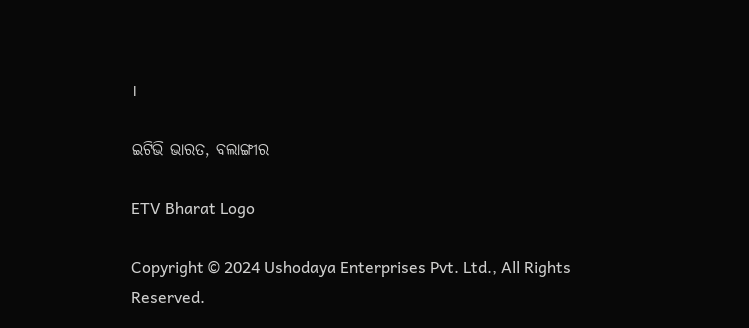।

ଇଟିଭି ଭାରତ, ବଲାଙ୍ଗୀର

ETV Bharat Logo

Copyright © 2024 Ushodaya Enterprises Pvt. Ltd., All Rights Reserved.